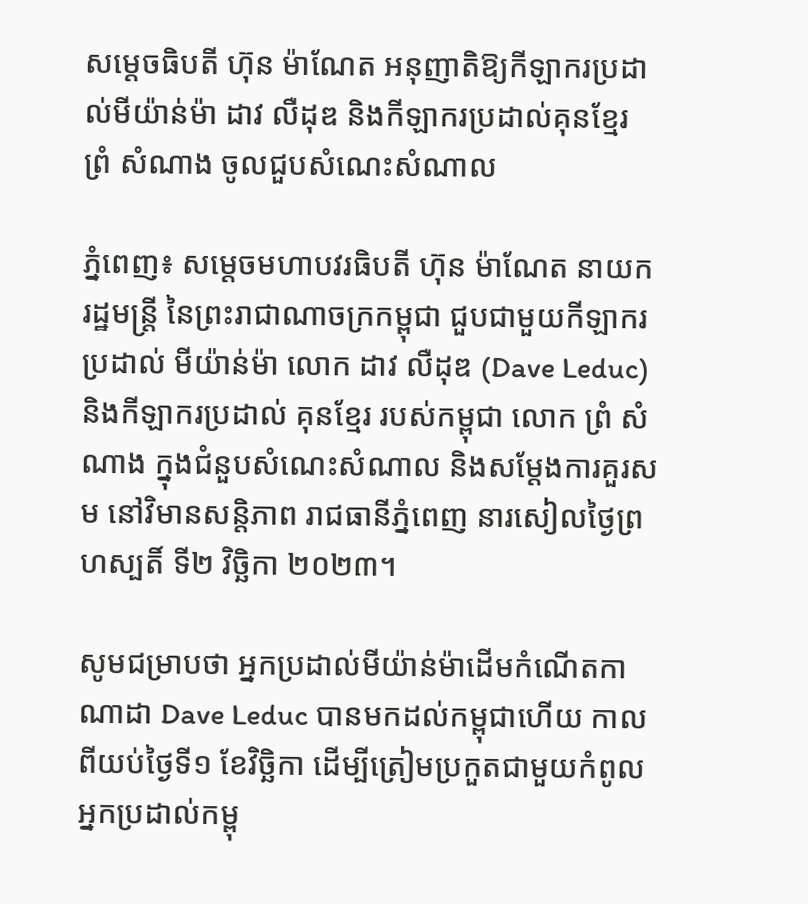សម្ដេចធិបតី ហ៊ុន ម៉ាណែត អនុញាតិឱ្យកីឡាករប្រដាល់មីយ៉ាន់ម៉ា ដាវ លឺដុឌ និងកីឡាករប្រដាល់គុនខ្មែរ ព្រំ សំណាង ចូលជួបសំណេះសំណាល

ភ្នំពេញ៖ សម្ដេចមហាបវរធិបតី ហ៊ុន ម៉ាណែត នាយករដ្ឋមន្រ្តី នៃព្រះរាជាណាចក្រកម្ពុជា ជួបជាមួយកីឡាករប្រដាល់ មីយ៉ាន់ម៉ា លោក ដាវ លឺដុឌ (Dave Leduc) និងកីឡាករប្រដាល់ គុនខ្មែរ របស់កម្ពុជា លោក ព្រំ សំណាង ក្នុងជំនួបសំណេះសំណាល និងសម្ដែងការគួរសម នៅវិមានសន្តិភាព រាជធានីភ្នំពេញ នារសៀលថ្ងៃព្រហស្បតិ៍ ទី២ វិច្ឆិកា ២០២៣។

សូមជម្រាបថា អ្នកប្រដាល់មីយ៉ាន់ម៉ាដើមកំណើតកាណាដា Dave Leduc បានមកដល់កម្ពុជាហើយ កាលពីយប់ថ្ងៃទី១ ខែវិច្ឆិកា ដើម្បីត្រៀមប្រកួតជាមួយកំពូលអ្នកប្រដាល់កម្ពុ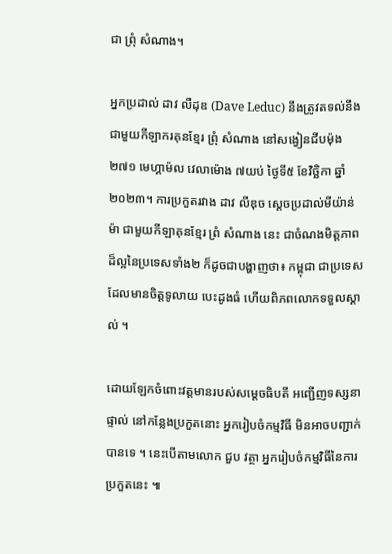ជា ព្រុំ សំណាង។

អ្នកប្រដាល់ ដាវ លឺដុឌ (Dave Leduc) នឹងត្រូវតទល់នឹងជាមួយកីឡាករគុនខ្មែរ ព្រុំ សំណាង នៅសង្វៀនជីបម៉ុង ២៧១ មេហ្គាម៉ល វេលាម៉ោង ៧យប់ ថ្ងៃទី៥ ខែវិច្ឆិកា ឆ្នាំ២០២៣។ ការប្រកួតរវាង ដាវ លីឌុច ស្តេចប្រដាល់មីយ៉ាន់ម៉ា ជាមួយកីឡាគុនខ្មែរ ព្រំ សំណាង នេះ ជាចំណងមិត្តភាពដ៏ល្អនៃប្រទេសទាំង២ ក៏ដូចជាបង្ហាញថា៖ កម្ពុជា ជាប្រទេស ដែលមានចិត្តទូលាយ បេះដូងធំ ហើយពិភពលោកទទួលស្គាល់ ។

ដោយឡែកចំពោះវត្តមានរបស់សម្ដេចធិបតី អញ្ជើញទស្សនាផ្ទាល់ នៅកន្លែងប្រកួតនោះ អ្នករៀបចំកម្មវិធី មិនអាចបញ្ជាក់បានទេ ។ នេះបើតាមលោក ជួប វត្ថា អ្នករៀបចំកម្មវិធីនៃការប្រកួតនេះ ៕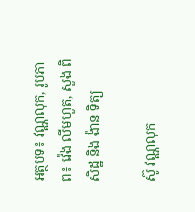អត្ថបទ៖ វណ្ណលុក, រូបភាព៖ វ៉េង លីមហួត, សួង ពិសិដ្ឋ និង ង៉ាន ទិត្យ

ស៊ូ វណ្ណលុក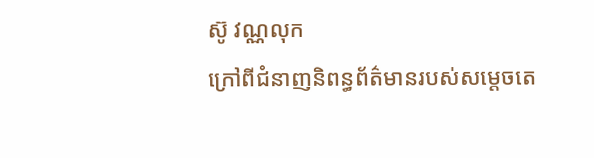ស៊ូ វណ្ណលុក
ក្រៅពីជំនាញនិពន្ធព័ត៌មានរបស់សម្ដេចតេ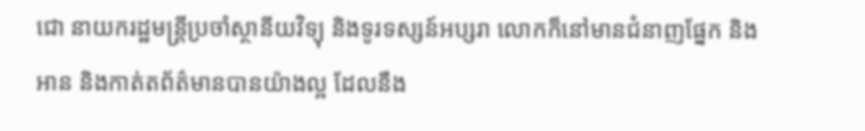ជោ នាយករដ្ឋមន្ត្រីប្រចាំស្ថានីយវិទ្យុ និងទូរទស្សន៍អប្សរា លោកក៏នៅមានជំនាញផ្នែក និងអាន និងកាត់តព័ត៌មានបានយ៉ាងល្អ ដែលនឹង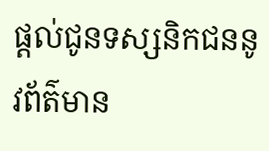ផ្ដល់ជូនទស្សនិកជននូវព័ត៌មាន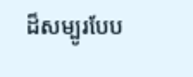ដ៏សម្បូរបែប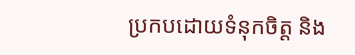ប្រកបដោយទំនុកចិត្ត និង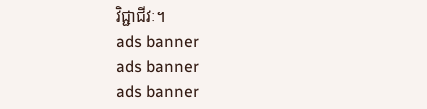វិជ្ជាជីវៈ។
ads banner
ads banner
ads banner